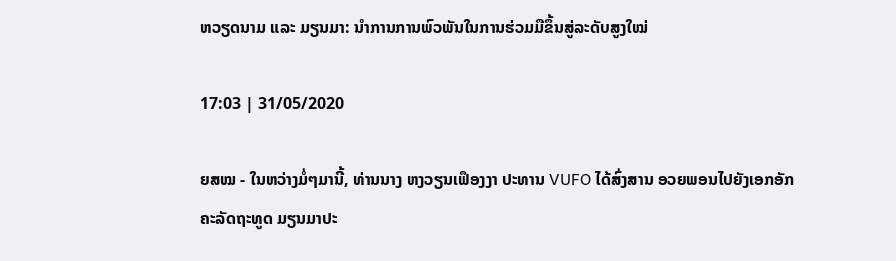ຫວຽດນາມ ແລະ ມຽນມາ: ນຳການການພົວພັນໃນການຮ່ວມມືຂຶ້ນສູ່ລະດັບສູງໃໝ່

17:03 | 31/05/2020

ຍສໝ - ໃນຫວ່າງມໍ່ໆມານີ້, ທ່ານນາງ ຫງວຽນເຟຶອງງາ ປະທານ VUFO ໄດ້ສົ່ງສານ ອວຍພອນໄປຍັງເອກອັກຄະລັດຖະທູດ ມຽນມາປະ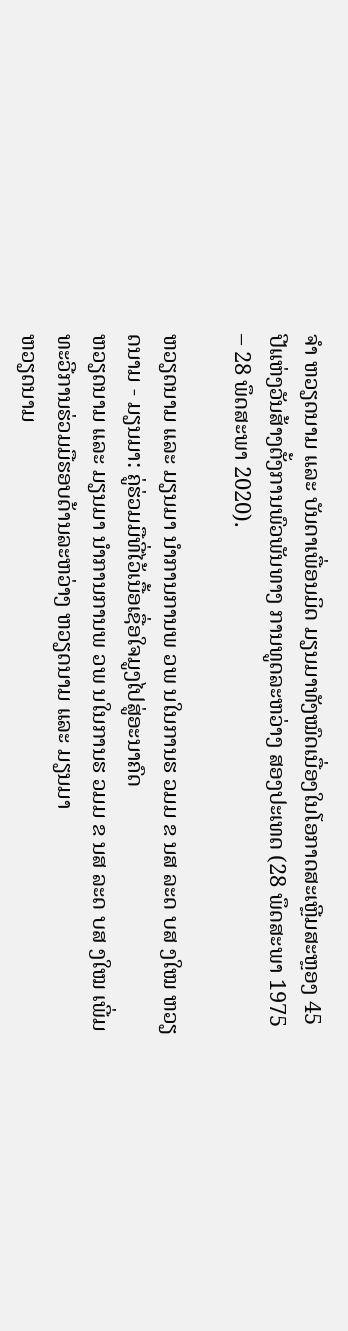ຈຳ ຫວຽດນາມ ແລະ ບັນດາເພື່ອນມິດ ມຽນມາທັງໝົດເນື່ອງໃນໂອກາດສະເຫຼີມສະຫຼອງ 45 ປີແຫ່ງວັນສ້າງຕັ້ງການພົວພັນທາງ ການທູດລະຫວ່າງ ສອງປະເທດ (28 ພຶດສະພາ 1975 – 28 ພຶດສະພາ 2020).

ຫວຽດນາມ ແລະ ມຽນມາ ນຳການການພ ວພ ນໃນການຮ ວມມ ຂ ນສ ລະດ ບສ ງໃໝ ຫວຽດນາມ - ມຽນມາ: ຄູ່ຮ່ວມມືທີ່ໄວ້ເນື້ອເຊື່ອໃຈມູງໄປສູ່ອະນາຄົດ
ຫວຽດນາມ ແລະ ມຽນມາ ນຳການການພ ວພ ນໃນການຮ ວມມ ຂ ນສ ລະດ ບສ ງໃໝ ເພີ່ມທະວີການຮ່ວມມືຮອບດ້ານລະຫວ່າງ ຫວຽດນາມ ແລະ ມຽນມາ
ຫວຽດນາມ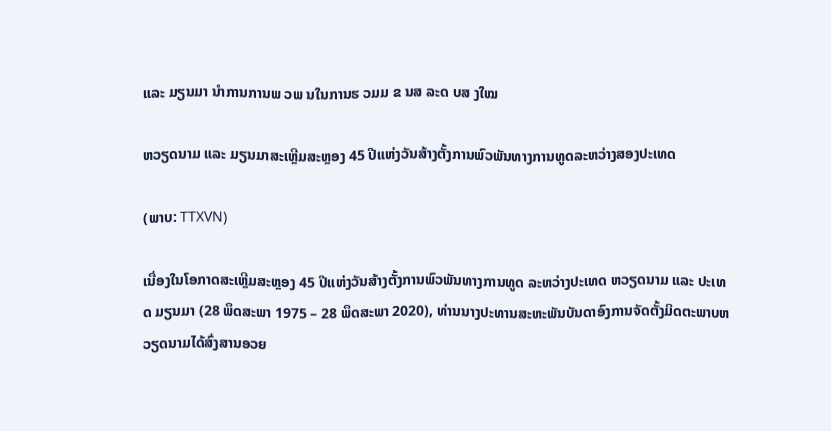ແລະ ມຽນມາ ນຳການການພ ວພ ນໃນການຮ ວມມ ຂ ນສ ລະດ ບສ ງໃໝ

ຫວຽດນາມ ແລະ ມຽນມາສະເຫຼີມສະຫຼອງ 45 ປີແຫ່ງວັນສ້າງຕັ້ງການພົວພັນທາງການທູດລະຫວ່າງສອງປະເທດ

(ພາບ: TTXVN)

ເນື່ອງໃນໂອກາດສະເຫຼີມສະຫຼອງ 45 ປີແຫ່ງວັນສ້າງຕັ້ງການພົວພັນທາງການທູດ ລະຫວ່າງປະເທດ ຫວຽດນາມ ແລະ ປະເທດ ມຽນມາ (28 ພຶດສະພາ 1975 – 28 ພຶດສະພາ 2020), ທ່ານນາງປະທານສະຫະພັນບັນດາອົງການຈັດຕັ້ງມິດຕະພາບຫວຽດນາມໄດ້ສົ່ງສານອວຍ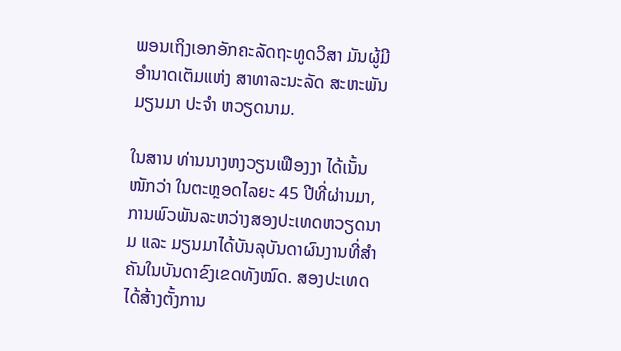ພອນເຖິງເອກອັກຄະລັດຖະທູດວິສາ ມັນຜູ້ມີອຳນາດເຕັມແຫ່ງ ສາທາລະນະລັດ ສະຫະພັນ ມຽນມາ ປະຈຳ ຫວຽດນາມ.

ໃນສານ ທ່ານນາງຫງວຽນເຟືອງງາ ໄດ້ເນັ້ນໜັກວ່າ ໃນຕະຫຼອດໄລຍະ 45 ປີທີ່ຜ່ານມາ, ການພົວພັນລະຫວ່າງສອງປະເທດຫວຽດນາມ ແລະ ມຽນມາໄດ້ບັນລຸບັນດາຜົນງານທີ່ສຳຄັນໃນບັນດາຂົງເຂດທັງໝົດ. ສອງປະເທດໄດ້ສ້າງຕັ້ງການ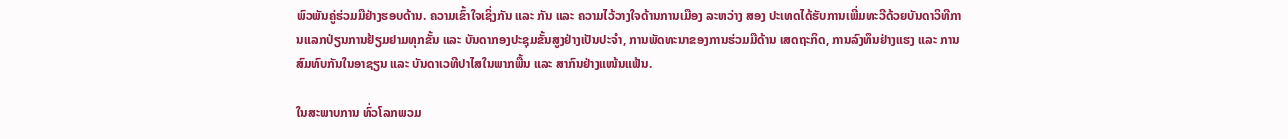ພົວພັນຄູ່ຮ່ວມມືຢ່າງຮອບດ້ານ. ຄວາມເຂົ້າໃຈເຊິ່ງກັນ ແລະ ກັນ ແລະ ຄວາມໄວ້ວາງໃຈດ້ານການເມືອງ ລະຫວ່າງ ສອງ ປະເທດໄດ້ຮັບການເພີ່ມທະວີດ້ວຍບັນດາວິທີການແລກປ່ຽນການຢ້ຽມຢາມທຸກຂັ້ນ ແລະ ບັນດາກອງປະຊຸມຂັ້ນສູງຢ່າງເປັນປະຈຳ, ການພັດທະນາຂອງການຮ່ວມມືດ້ານ ເສດຖະກິດ, ການລົງທຶນຢ່າງແຮງ ແລະ ການສົມທົບກັນໃນອາຊຽນ ແລະ ບັນດາເວທີປາໄສໃນພາກພື້ນ ແລະ ສາກົນຢ່າງແໜ້ນແຟ້ນ.

ໃນສະພາບການ ທົ່ວໂລກພວມ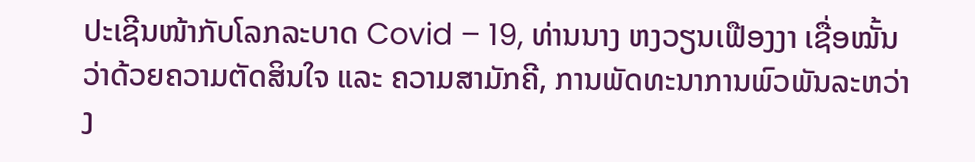ປະເຊີນໜ້າກັບໂລກລະບາດ Covid – 19, ທ່ານນາງ ຫງວຽນເຟືອງງາ ເຊື່ອໝັ້ນວ່າດ້ວຍຄວາມຕັດສິນໃຈ ແລະ ຄວາມສາມັກຄີ, ການພັດທະນາການພົວພັນລະຫວ່າງ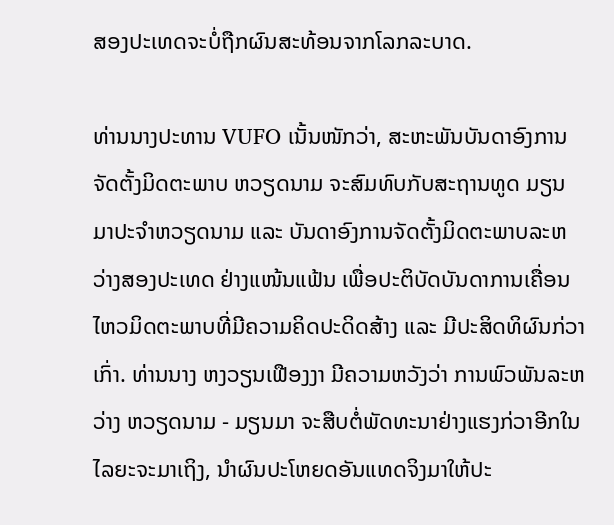ສອງປະເທດຈະບໍ່ຖືກຜົນສະທ້ອນຈາກໂລກລະບາດ.

ທ່ານນາງປະທານ VUFO ເນັ້ນໜັກວ່າ, ສະຫະພັນບັນດາອົງການຈັດຕັ້ງມິດຕະພາບ ຫວຽດນາມ ຈະສົມທົບກັບສະຖານທູດ ມຽນມາປະຈຳຫວຽດນາມ ແລະ ບັນດາອົງການຈັດຕັ້ງມິດຕະພາບລະຫວ່າງສອງປະເທດ ຢ່າງແໜ້ນແຟ້ນ ເພື່ອປະຕິບັດບັນດາການເຄື່ອນໄຫວມິດຕະພາບທີ່ມີຄວາມຄິດປະດິດສ້າງ ແລະ ມີປະສິດທິຜົນກ່ວາເກົ່າ. ທ່ານນາງ ຫງວຽນເຟືອງງາ ມີຄວາມຫວັງວ່າ ການພົວພັນລະຫວ່າງ ຫວຽດນາມ - ມຽນມາ ຈະສືບຕໍ່ພັດທະນາຢ່າງແຮງກ່ວາອີກໃນໄລຍະຈະມາເຖິງ, ນຳຜົນປະໂຫຍດອັນແທດຈິງມາໃຫ້ປະ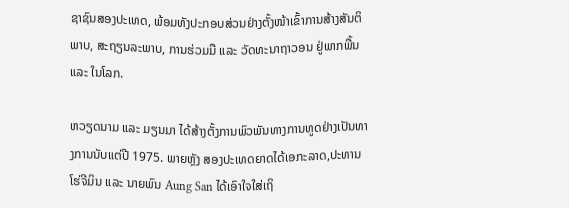ຊາຊົນສອງປະເທດ, ພ້ອມທັງປະກອບສ່ວນຢ່າງຕັ້ງໜ້າເຂົ້າການສ້າງສັນຕິພາບ, ສະຖຽນລະພາບ, ການຮ່ວມມື ແລະ ວັດທະນາຖາວອນ ຢູ່ພາກພື້ນ ແລະ ໃນໂລກ.

ຫວຽດນາມ ແລະ ມຽນມາ ໄດ້ສ້າງຕັ້ງການພົວພັນທາງການທູດຢ່າງເປັນທາງການນັບແຕ່ປີ 1975. ພາຍຫຼັງ ສອງປະເທດຍາດໄດ້ເອກະລາດ,ປະທານ ໂຮ່ຈີມິນ ແລະ ນາຍພົນ Aung San ໄດ້ເອົາໃຈໃສ່ເຖິ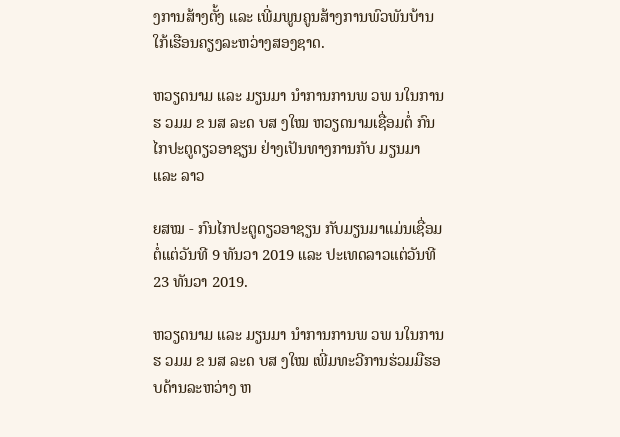ງການສ້າງຕັ້ງ ແລະ ເພີ່ມພູນຄູນສ້າງການພົວພັນບ້ານໃກ້ເຮືອນຄຽງລະຫວ່າງສອງຊາດ.

ຫວຽດນາມ ແລະ ມຽນມາ ນຳການການພ ວພ ນໃນການຮ ວມມ ຂ ນສ ລະດ ບສ ງໃໝ ຫວຽດນາມເຊື່ອມຕໍ່ ກົນໄກປະຕູດຽວອາຊຽນ ຢ່າງເປັນທາງການກັບ ມຽນມາ ແລະ ລາວ

ຍສໝ - ກົນໄກປະຕູດຽວອາຊຽນ ກັບມຽນມາແມ່ນເຊື່ອມຕໍ່ແຕ່ວັນທີ 9 ທັນວາ 2019 ແລະ ປະເທດລາວແຕ່ວັນທີ 23 ທັນວາ 2019.

ຫວຽດນາມ ແລະ ມຽນມາ ນຳການການພ ວພ ນໃນການຮ ວມມ ຂ ນສ ລະດ ບສ ງໃໝ ເພີ່ມທະວີການຮ່ວມມືຮອບດ້ານລະຫວ່າງ ຫ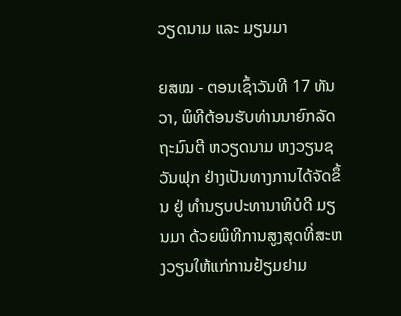ວຽດນາມ ແລະ ມຽນມາ

ຍສໝ - ຕອນເຊົ້າວັນທີ 17 ທັນວາ, ພິທີຕ້ອນຮັບທ່ານນາຍົກລັດຖະມົນຕີ ຫວຽດນາມ ຫງວຽນຊວັນຟຸກ ຢ່າງເປັນທາງການໄດ້ຈັດຂຶ້ນ ຢູ່ ທຳນຽບປະທານາທິບໍດີ ມຽນມາ ດ້ວຍພິທີການສູງສຸດທີ່ສະຫງວຽນໃຫ້ແກ່ການຢ້ຽມຢາມ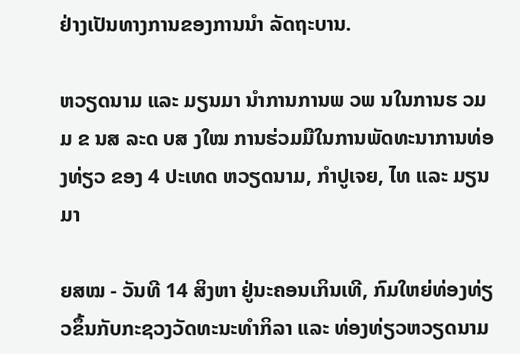ຢ່າງເປັນທາງການຂອງການນຳ ລັດຖະບານ.

ຫວຽດນາມ ແລະ ມຽນມາ ນຳການການພ ວພ ນໃນການຮ ວມມ ຂ ນສ ລະດ ບສ ງໃໝ ການຮ່ວມມືໃນການພັດທະນາການທ່ອງທ່ຽວ ຂອງ 4 ປະເທດ ຫວຽດນາມ, ກຳປູເຈຍ, ໄທ ແລະ ມຽນມາ

ຍສໝ - ວັນທີ 14 ສິງຫາ ຢູ່ນະຄອນເກິນເທີ, ກົມໃຫຍ່ທ່ອງທ່ຽວຂຶ້ນກັບກະຊວງວັດທະນະທໍາກິລາ ແລະ ທ່ອງທ່ຽວຫວຽດນາມ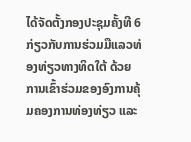ໄດ້ຈັດຕັ້ງກອງປະຊຸມຄັ້ງທີ 6 ກ່ຽວກັບການຮ່ວມມືແລວທ່ອງທ່ຽວທາງທິດໃຕ້ ດ້ວຍການເຂົ້າຮ່ວມຂອງອົງການຄຸ້ມຄອງການທ່ອງທ່ຽວ ແລະ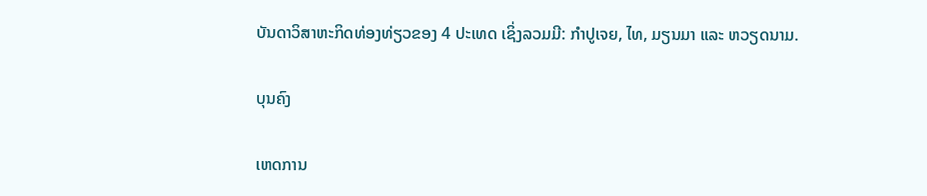ບັນດາວິສາຫະກິດທ່ອງທ່ຽວຂອງ 4 ປະເທດ ເຊິ່ງລວມມີ: ກໍາປູເຈຍ, ໄທ, ມຽນມາ ແລະ ຫວຽດນາມ.

ບຸນຄົງ

ເຫດການ